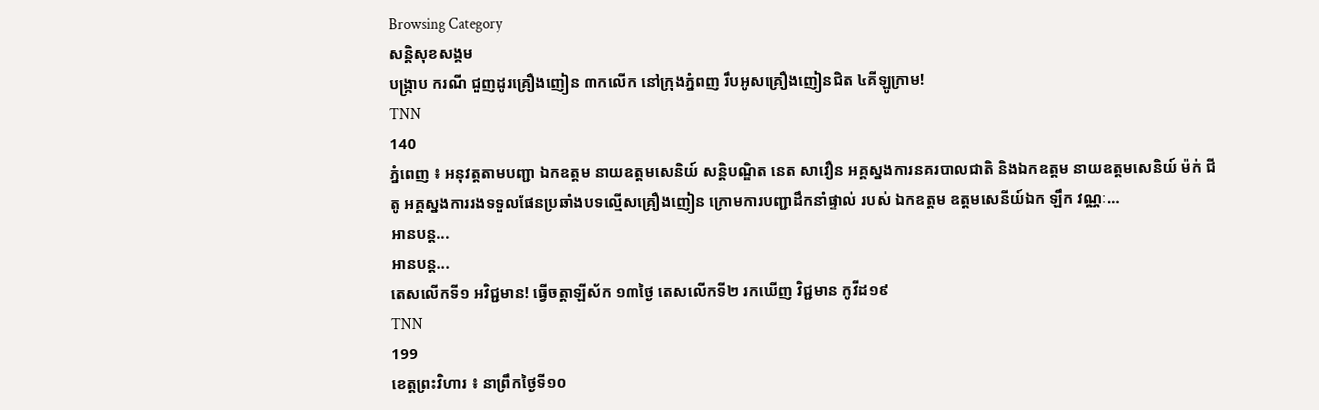Browsing Category
សន្តិសុខសង្គម
បង្ក្រាប ករណី ជួញដូរគ្រឿងញៀន ៣កលើក នៅក្រុងភ្នំពញ រឹបអូសគ្រឿងញៀនជិត ៤គីឡូក្រាម!
TNN
140
ភ្នំពេញ ៖ អនុវត្តតាមបញ្ជា ឯកឧត្តម នាយឧត្ដមសេនិយ៍ សន្តិបណ្ឌិត នេត សាវឿន អគ្គស្នងការនគរបាលជាតិ និងឯកឧត្តម នាយឧត្ដមសេនិយ៍ ម៉ក់ ជីតូ អគ្គស្នងការរងទទួលផែនប្រឆាំងបទល្មើសគ្រឿងញៀន ក្រោមការបញ្ជាដឹកនាំផ្ទាល់ របស់ ឯកឧត្តម ឧត្ដមសេនីយ៍ឯក ឡឹក វណ្ណៈ…
អានបន្ត...
អានបន្ត...
តេសលើកទី១ អវិជ្ជមាន! ធ្វើចត្តាឡីស័ក ១៣ថ្ងៃ តេសលើកទី២ រកឃើញ វិជ្ជមាន កូវីដ១៩
TNN
199
ខេត្តព្រះវិហារ ៖ នាព្រឹកថ្ងៃទី១០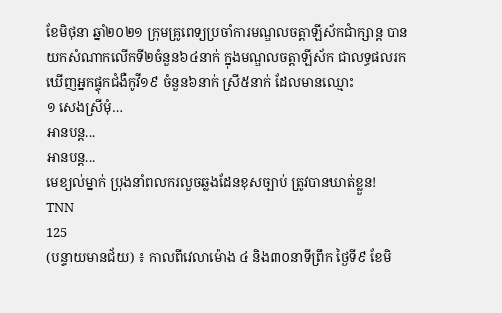ខែមិថុនា ឆ្នាំ២០២១ ក្រុមគ្រូពេទ្យប្រចាំការមណ្ឌលចត្តាឡីស័កជាំក្សាន្ត បានយកសំណាកលើកទី២ចំនួន៦៤នាក់ ក្នុងមណ្ឌលចត្តាឡីស័ក ជាលទ្ធផលរកឃើញអ្នកផ្ទុកជំងឺកូវី១៩ ចំនួន៦នាក់ ស្រី៥នាក់ ដែលមានឈ្មោះ
១ សេងស្រីមុំ…
អានបន្ត...
អានបន្ត...
មេខ្យល់ម្នាក់ ប្រុងនាំពលករលួចឆ្លងដែនខុសច្បាប់ ត្រូវបានឃាត់ខ្លួន!
TNN
125
(បន្ទាយមានជ័យ) ៖ កាលពីវេលាម៉ោង ៤ និង៣០នាទីព្រឹក ថ្ងៃទី៩ ខែមិ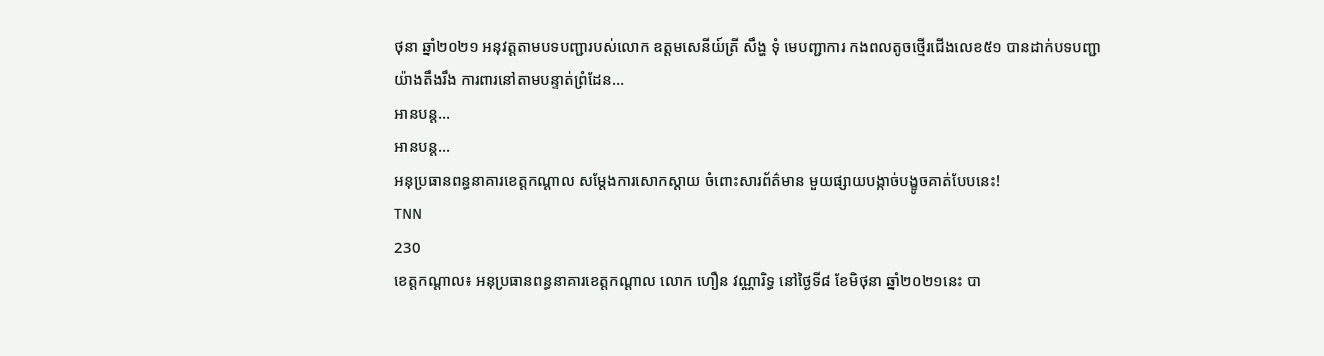ថុនា ឆ្នាំ២០២១ អនុវត្តតាមបទបញ្ជារបស់លោក ឧត្ដមសេនីយ៍ត្រី សឹង្ហ ទុំ មេបញ្ជាការ កងពលតូចថ្មើរជើងលេខ៥១ បានដាក់បទបញ្ជាយ៉ាងតឹងរឹង ការពារនៅតាមបន្ទាត់ព្រំដែន…
អានបន្ត...
អានបន្ត...
អនុប្រធានពន្ធនាគារខេត្តកណ្តាល សម្តែងការសោកស្តាយ ចំពោះសារព័ត៌មាន មួយផ្សាយបង្កាច់បង្ខូចគាត់បែបនេះ!
TNN
230
ខេត្តកណ្តាល៖ អនុប្រធានពន្ធនាគារខេត្តកណ្តាល លោក ហឿន វណ្ណារិទ្ធ នៅថ្ងៃទី៨ ខែមិថុនា ឆ្នាំ២០២១នេះ បា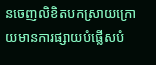នចេញលិខិតបកស្រាយក្រោយមានការផ្សាយបំផ្លើសបំ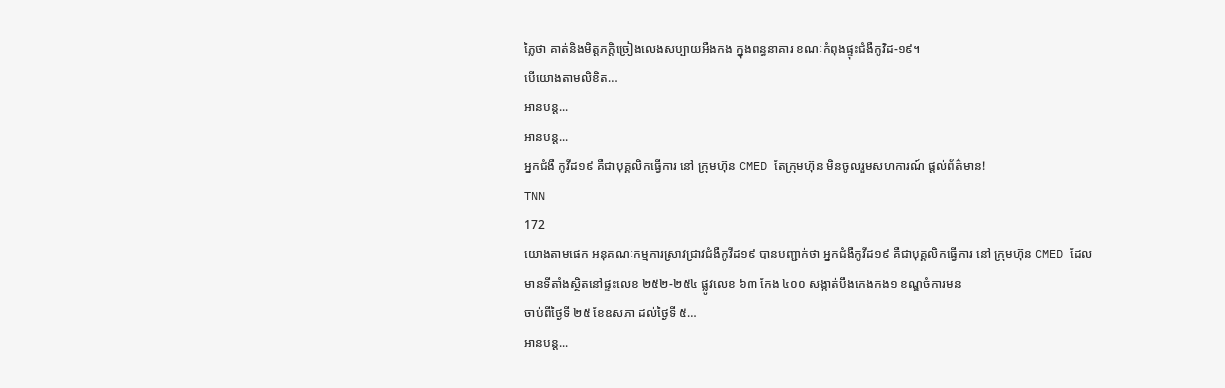ភ្លៃថា គាត់និងមិត្តភក្តិច្រៀងលេងសប្បាយអឺងកង ក្នុងពន្ធនាគារ ខណៈកំពុងផ្ទុះជំងឺកូវិដ-១៩។
បើយោងតាមលិខិត…
អានបន្ត...
អានបន្ត...
អ្នកជំងឺ កូវីដ១៩ គឺជាបុគ្គលិកធ្វើការ នៅ ក្រុមហ៊ុន CMED តែក្រុមហ៊ុន មិនចូលរួមសហការណ៍ ផ្ដល់ព័ត៌មាន!
TNN
172
យោងតាមផេក អនុគណៈកម្មការស្រាវជ្រាវជំងឺកូវីដ១៩ បានបញ្ជាក់ថា អ្នកជំងឺកូវីដ១៩ គឺជាបុគ្គលិកធ្វើការ នៅ ក្រុមហ៊ុន CMED ដែលមានទីតាំងស្ថិតនៅផ្ទះលេខ ២៥២-២៥៤ ផ្លូវលេខ ៦៣ កែង ៤០០ សង្កាត់បឹងកេងកង១ ខណ្ឌចំការមន
ចាប់ពីថ្ងៃទី ២៥ ខែឧសភា ដល់ថ្ងៃទី ៥…
អានបន្ត...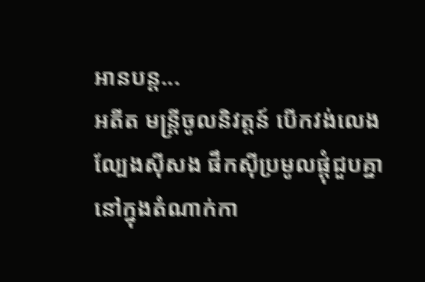អានបន្ត...
អតីត មន្ត្រីចូលនិវត្ដន៍ បេីកវង់លេងល្បែងសុីសង ផឹកសុីប្រមូលផ្ដុំជួបគ្នានៅក្នុងតំណាក់កា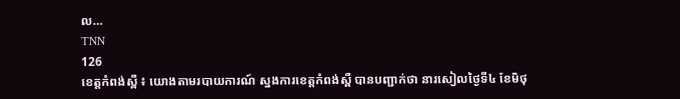ល…
TNN
126
ខេត្តកំពង់ស្ពឺ ៖ យោងតាមរបាយការណ៍ ស្នងការខេត្តកំពង់ស្ពឺ បានបញ្ជាក់ថា នារសៀលថៃ្ងទី៤ ខែមិថុ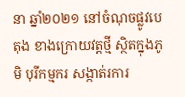នា ឆ្នាំ២០២១ នៅចំណុចផ្លូវបេតុង ខាងក្រោយវត្ដថ្មី ស្ថិតក្នុងភូមិ បុរីកម្មករ សង្កាត់រការ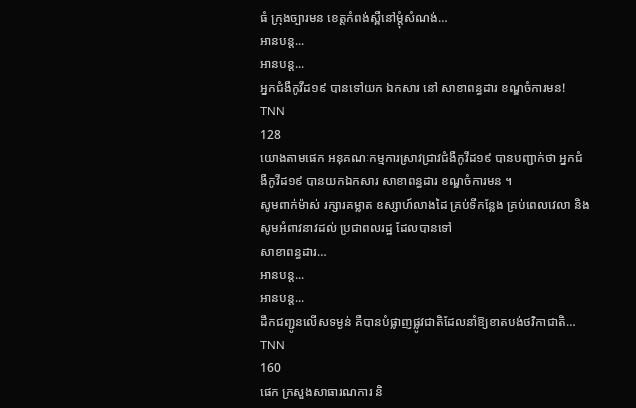ធំ ក្រុងច្បារមន ខេត្តកំពង់ស្ពឺនៅម្ដុំសំណង់…
អានបន្ត...
អានបន្ត...
អ្នកជំងឺកូវីដ១៩ បានទៅយក ឯកសារ នៅ សាខាពន្ធដារ ខណ្ឌចំការមន!
TNN
128
យោងតាមផេក អនុគណៈកម្មការស្រាវជ្រាវជំងឺកូវីដ១៩ បានបញ្ជាក់ថា អ្នកជំងឺកូវីដ១៩ បានយកឯកសារ សាខាពន្ធដារ ខណ្ឌចំការមន ។
សូមពាក់ម៉ាស់ រក្សារគម្លាត ឧស្សាហ៍លាងដៃ គ្រប់ទីកន្លែង គ្រប់ពេលវេលា និង សូមអំពាវនាវដល់ ប្រជាពលរដ្ឋ ដែលបានទៅ
សាខាពន្ធដារ…
អានបន្ត...
អានបន្ត...
ដឹកជញ្ជូនលើសទម្ងន់ គឺបានបំផ្លាញផ្លូវជាតិដែលនាំឱ្យខាតបង់ថវិកាជាតិ…
TNN
160
ផេក ក្រសួងសាធារណការ និ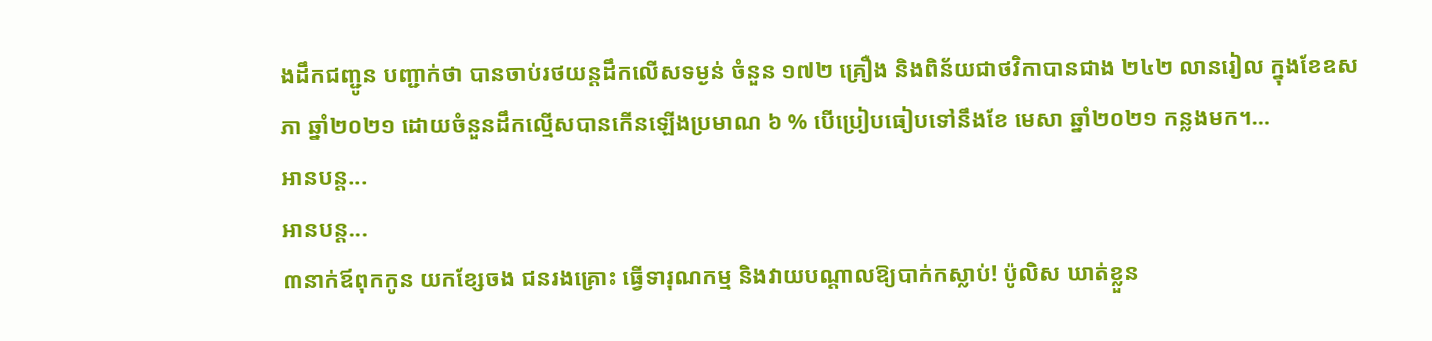ងដឹកជញ្ជូន បញ្ជាក់ថា បានចាប់រថយន្តដឹកលើសទម្ងន់ ចំនួន ១៧២ គ្រឿង និងពិន័យជាថវិកាបានជាង ២៤២ លានរៀល ក្នុងខែឧសភា ឆ្នាំ២០២១ ដោយចំនួនដឹកល្មើសបានកើនឡើងប្រមាណ ៦ % បើប្រៀបធៀបទៅនឹងខែ មេសា ឆ្នាំ២០២១ កន្លងមក។…
អានបន្ត...
អានបន្ត...
៣នាក់ឪពុកកូន យកខ្សែចង ជនរងគ្រោះ ធ្វើទារុណកម្ម និងវាយបណ្តាលឱ្យបាក់កស្លាប់! ប៉ូលិស ឃាត់ខ្លួន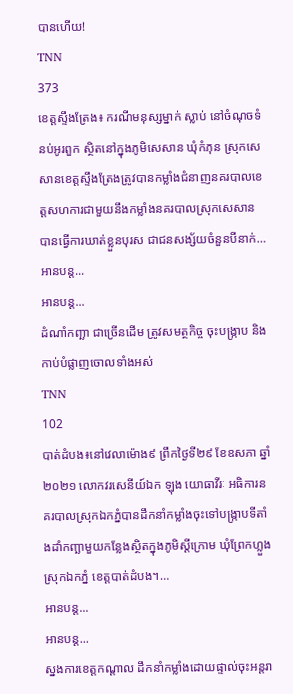បានហើយ!
TNN
373
ខេត្តស្ទឹងត្រែង៖ ករណីមនុស្សម្នាក់ ស្លាប់ នៅចំណុចទំនប់អូរពួក ស្ថិតនៅក្នុងភូមិសេសាន ឃុំកំភុន ស្រុកសេសានខេត្តស្ទឹងត្រែងត្រូវបានកម្លាំងជំនាញនគរបាលខេត្តសហការជាមួយនឹងកម្លាំងនគរបាលស្រុកសេសាន បានធ្វើការឃាត់ខ្លួនបុរស ជាជនសង្ស័យចំនួនបីនាក់…
អានបន្ត...
អានបន្ត...
ដំណាំកញ្ឆា ជាច្រើនដើម ត្រូវសមត្ថកិច្ច ចុះបង្ក្រាប និងកាប់បំផ្លាញចោលទាំងអស់
TNN
102
បាត់ដំបង៖នៅវេលាម៉ោង៩ ព្រឹកថ្ងៃទី២៩ ខែឧសភា ឆ្នាំ២០២១ លោកវរសេនីយ៍ឯក ឡុង យោធាវីរៈ អធិការនគរបាលស្រុកឯកភ្នំបានដឹកនាំកម្លាំងចុះទៅបង្ក្រាបទីតាំងដាំកញ្ឆាមួយកន្លែងស្ថិតក្នុងភូមិស្តីក្រោម ឃុំព្រែកហ្លួង ស្រុកឯកភ្នំ ខេត្តបាត់ដំបង។…
អានបន្ត...
អានបន្ត...
ស្នងការខេត្តកណ្តាល ដឹកនាំកម្លាំងដោយផ្ទាល់ចុះអន្តរា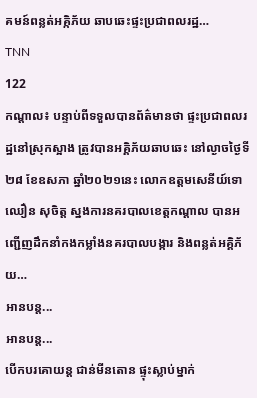គមន៍ពន្លត់អគ្កិភ័យ ឆាបឆេះផ្ទះប្រជាពលរដ្ឋ…
TNN
122
កណ្តាល៖ បន្ទាប់ពីទទួលបានព័ត៌មានថា ផ្ទះប្រជាពលរដ្ឋនៅស្រុកស្អាង ត្រូវបានអគ្គិភ័យឆាបឆេះ នៅល្ងាចថ្ងៃទី២៨ ខែឧសភា ឆ្នាំ២០២១នេះ លោកឧត្តមសេនីយ៍ទោ ឈឿន សុចិត្ត ស្នងការនគរបាលខេត្តកណ្ដាល បានអញ្ជើញដឹកនាំកងកម្លាំងនគរបាលបង្ការ និងពន្លត់អគ្គិភ័យ…
អានបន្ត...
អានបន្ត...
បើកបរគោយន្ត ជាន់មីនតោន ផ្ទុះស្លាប់ម្នាក់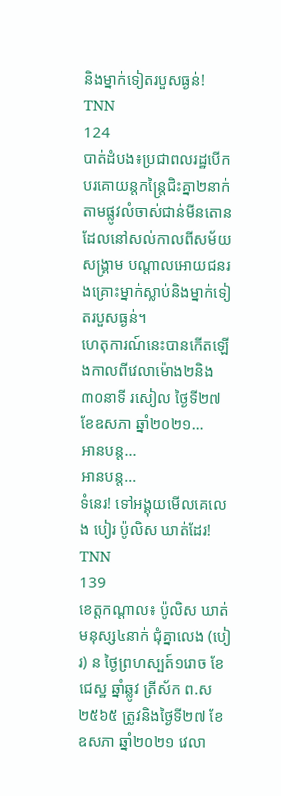និងម្នាក់ទៀតរបួសធ្ងន់!
TNN
124
បាត់ដំបង៖ប្រជាពលរដ្ឋបើកបរគោយន្តកន្ត្រៃជិះគ្នា២នាក់តាមផ្លូវលំចាស់ជាន់មីនតោនដែលនៅសល់កាលពីសម័យសង្គ្រាម បណ្តាលអោយជនរងគ្រោះម្នាក់ស្លាប់និងម្នាក់ទៀតរបួសធ្ងន់។
ហេតុការណ៍នេះបានកើតឡើងកាលពីវេលាម៉ោង២និង៣០នាទី រសៀល ថ្ងៃទី២៧ ខែឧសភា ឆ្នាំ២០២១…
អានបន្ត...
អានបន្ត...
ទំនេរ! ទៅអង្គុយមើលគេលេង បៀរ ប៉ូលិស ឃាត់ដែរ!
TNN
139
ខេត្តកណ្តាល៖ ប៉ូលិស ឃាត់មនុស្ស៤នាក់ ជុំគ្នាលេង (បៀរ) ន ថ្ងៃព្រហស្បត៍១រោច ខែជេស្ឋ ឆ្នាំឆ្លូវ ត្រីស័ក ព.ស២៥៦៥ ត្រូវនិងថ្ងៃទី២៧ ខែឧសភា ឆ្នាំ២០២១ វេលា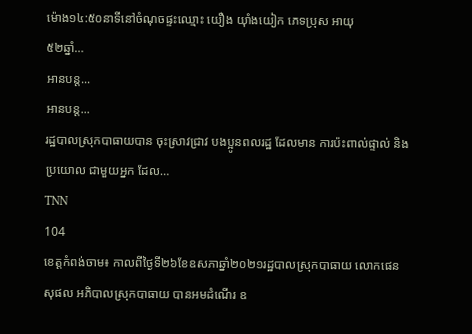ម៉ោង១៤:៥០នាទីនៅចំណុចផ្ទះឈ្មោះ យឿង យ៉ាំងយៀក ភេទប្រុស អាយុ
៥២ឆ្នាំ…
អានបន្ត...
អានបន្ត...
រដ្ឋបាលស្រុកបាធាយបាន ចុះស្រាវជ្រាវ បងប្អូនពលរដ្ឋ ដែលមាន ការប៉ះពាល់ផ្ទាល់ និងប្រយោល ជាមួយអ្នក ដែល…
TNN
104
ខេត្តកំពង់ចាម៖ កាលពីថ្ងៃទី២៦ខែឧសភាឆ្នាំ២០២១រដ្ឋបាលស្រុកបាធាយ លោកផេន សុផល អភិបាលស្រុកបាធាយ បានអមដំណើរ ឧ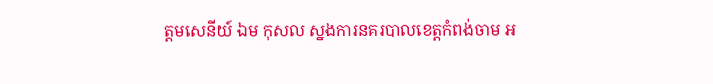ត្ដមសេនីយ៍ ឯម កុសល ស្នងការនគរបាលខេត្តកំពង់ចាម អ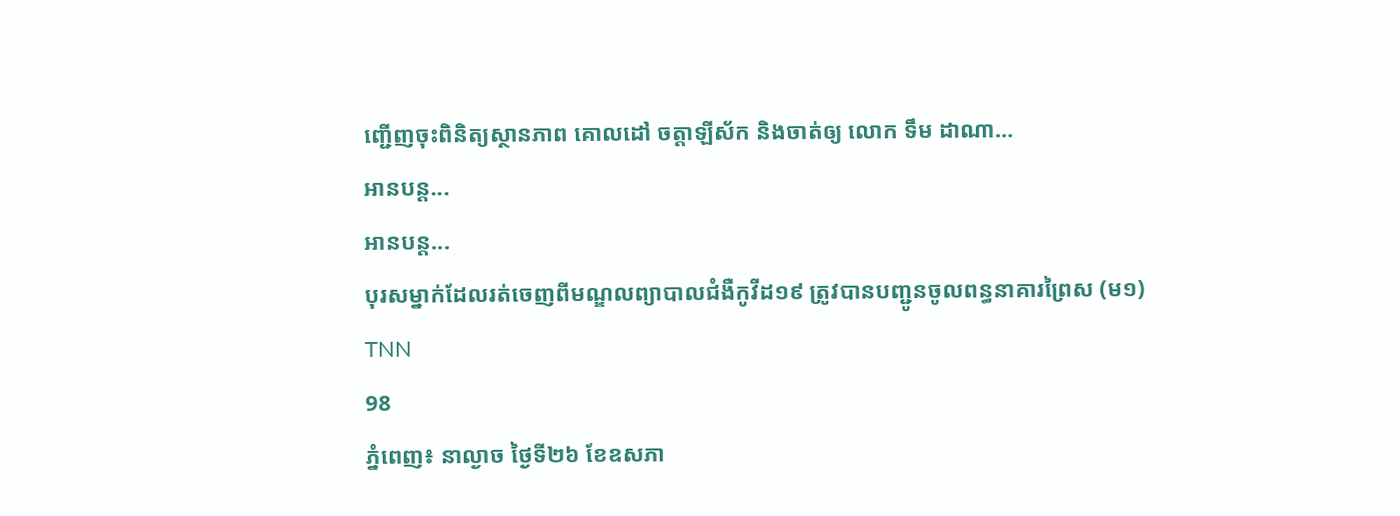ញ្ជើញចុះពិនិត្យស្ថានភាព គោលដៅ ចត្តាឡីស័ក និងចាត់ឲ្យ លោក ទឹម ដាណា…
អានបន្ត...
អានបន្ត...
បុរសម្នាក់ដែលរត់ចេញពីមណ្ឌលព្យាបាលជំងឺកូវីដ១៩ ត្រូវបានបញ្ជូនចូលពន្ធនាគារព្រៃស (ម១)
TNN
98
ភ្នំពេញ៖ នាល្ងាច ថ្ងៃទី២៦ ខែឧសភា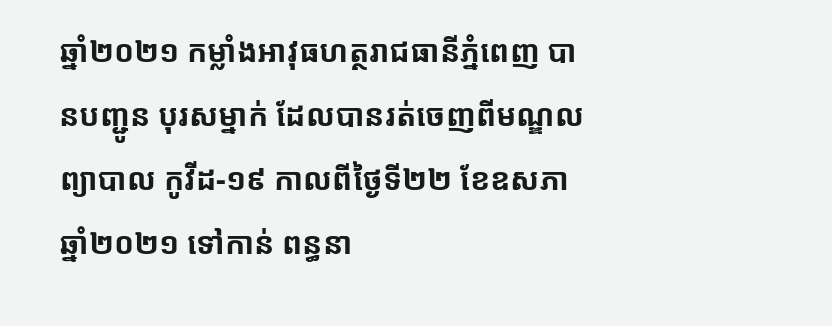ឆ្នាំ២០២១ កម្លាំងអាវុធហត្ថរាជធានីភ្នំពេញ បានបញ្ជូន បុរសម្នាក់ ដែលបានរត់ចេញពីមណ្ឌលព្យាបាល កូវីដ-១៩ កាលពីថ្ងៃទី២២ ខែឧសភា ឆ្នាំ២០២១ ទៅកាន់ ពន្ធនា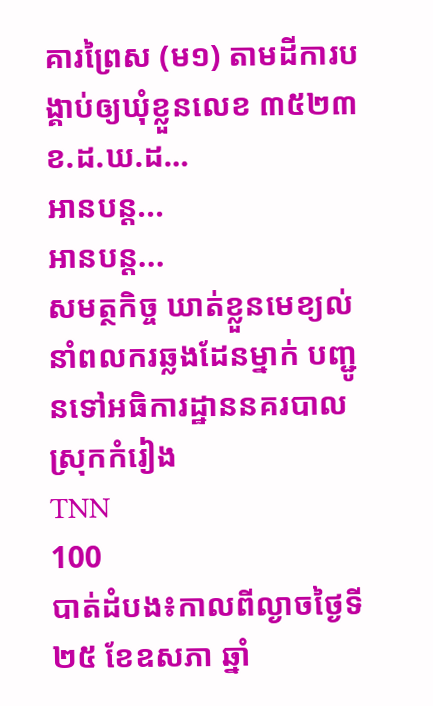គារព្រៃស (ម១) តាមដីការបង្គាប់ឲ្យឃុំខ្លួនលេខ ៣៥២៣ ខ.ដ.ឃ.ដ…
អានបន្ត...
អានបន្ត...
សមត្ថកិច្ច ឃាត់ខ្លួនមេខ្យល់ នាំពលករឆ្លងដែនម្នាក់ បញ្ជូនទៅអធិការដ្ឋាននគរបាលស្រុកកំរៀង
TNN
100
បាត់ដំបង៖កាលពីល្ងាចថ្ងៃទី២៥ ខែឧសភា ឆ្នាំ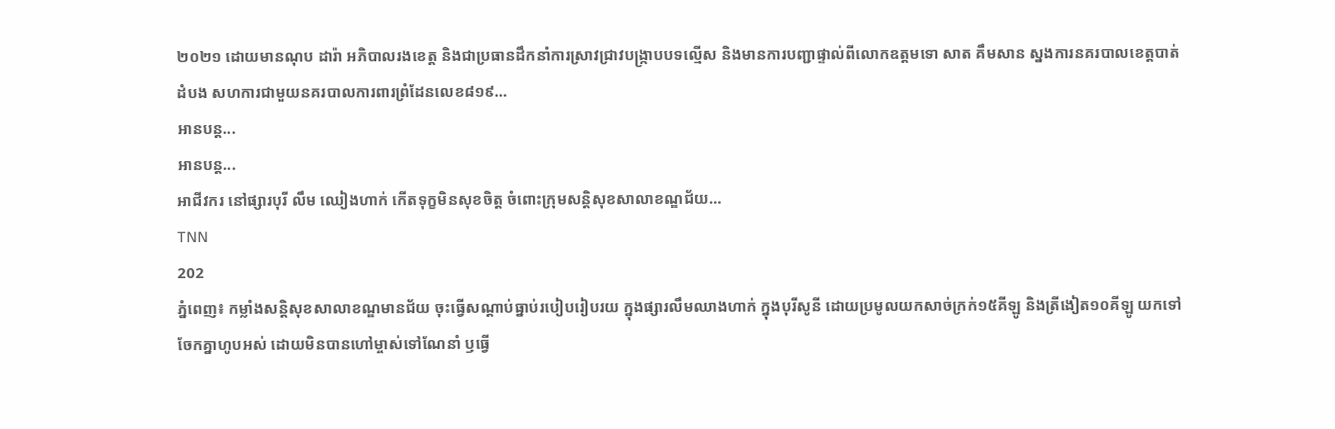២០២១ ដោយមានណុប ដារ៉ា អភិបាលរងខេត្ត និងជាប្រធានដឹកនាំការស្រាវជ្រាវបង្ក្រាបបទល្មើស និងមានការបញ្ជាផ្ទាល់ពីលោកឧត្តមទោ សាត គឹមសាន ស្នងការនគរបាលខេត្តបាត់ដំបង សហការជាមួយនគរបាលការពារព្រំដែនលេខ៨១៩…
អានបន្ត...
អានបន្ត...
អាជីវករ នៅផ្សារបុរី លឹម ឈៀងហាក់ កើតទុក្ខមិនសុខចិត្ត ចំពោះក្រុមសន្តិសុខសាលាខណ្ឌជ័យ…
TNN
202
ភ្នំពេញ៖ កម្លាំងសន្តិសុខសាលាខណ្ឌមានជ័យ ចុះធ្វើសណ្តាប់ធ្នាប់របៀបរៀបរយ ក្នុងផ្សារលឹមឈាងហាក់ ក្នុងបុរីសូនី ដោយប្រមូលយកសាច់ក្រក់១៥គីឡូ និងត្រីងៀត១០គីឡូ យកទៅចែកគ្នាហូបអស់ ដោយមិនបានហៅម្ចាស់ទៅណែនាំ ឫធ្វើ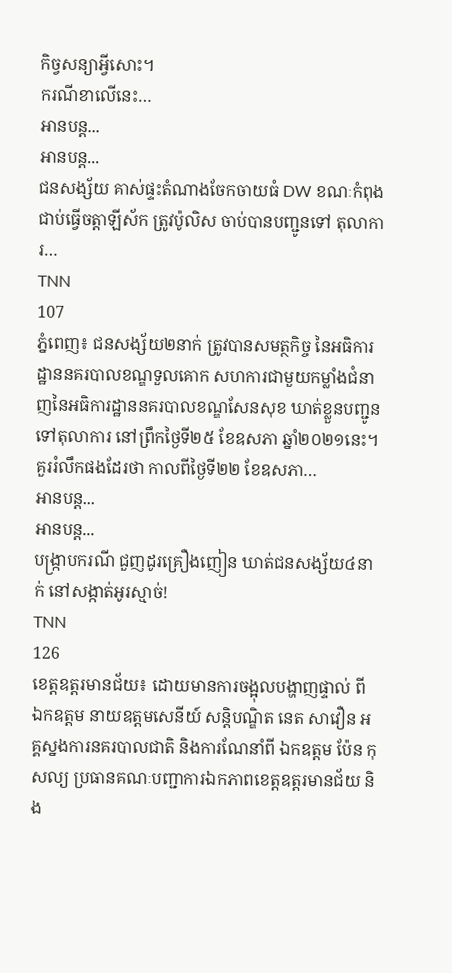កិច្វសន្យាអ្វីសោះ។
ករណីខាលេីនេះ…
អានបន្ត...
អានបន្ត...
ជនសង្ស័យ គាស់ផ្ទះតំណាងចែកចាយធំ DW ខណៈកំពុងជាប់ធ្វើចត្តាឡីស័ក ត្រូវប៉ូលិស ចាប់បានបញ្ជូនទៅ តុលាការ…
TNN
107
ភ្នំពេញ៖ ជនសង្ស័យ២នាក់ ត្រូវបានសមត្ថកិច្ច នៃអធិការដ្ឋាននគរបាលខណ្ឌទួលគោក សហការជាមួយកម្លាំងជំនាញនៃអធិការដ្ឋាននគរបាលខណ្ឌសែនសុខ ឃាត់ខ្លួនបញ្ជូនទៅតុលាការ នៅព្រឹកថ្ងៃទី២៥ ខែឧសភា ឆ្នាំ២០២១នេះ។
គួររំលឹកផងដែរថា កាលពីថ្ងៃទី២២ ខែឧសភា…
អានបន្ត...
អានបន្ត...
បង្រ្កាបករណី ជួញដូរគ្រឿងញៀន ឃាត់ជនសង្ស័យ៤នាក់ នៅសង្កាត់អូរស្មាច់!
TNN
126
ខេត្តឧត្តរមានជ័យ៖ ដោយមានការចង្អុលបង្ហាញផ្ទាល់ ពី ឯកឧត្តម នាយឧត្តមសេនីយ៍ សន្តិបណ្ឌិត នេត សាវឿន អគ្គស្នងការនគរបាលជាតិ និងការណែនាំពី ឯកឧត្តម ប៉ែន កុសល្យ ប្រធានគណៈបញ្ជាការឯកភាពខេត្តឧត្តរមានជ័យ និង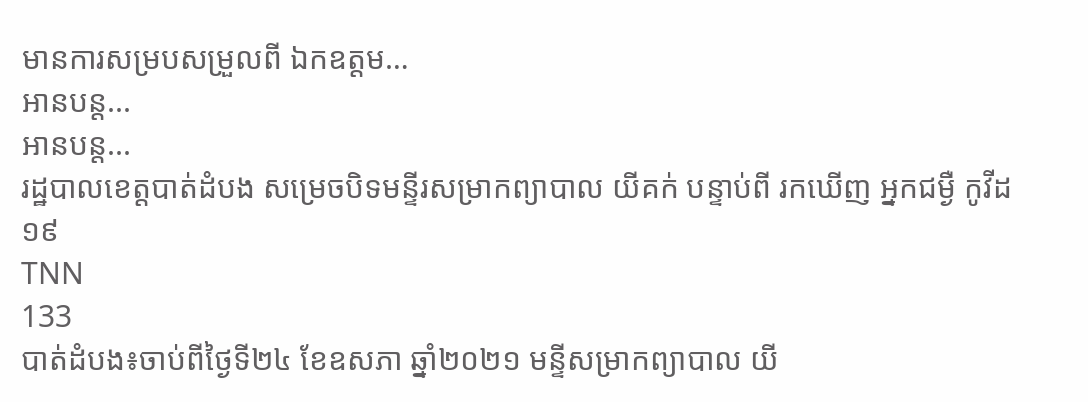មានការសម្របសម្រួលពី ឯកឧត្តម…
អានបន្ត...
អានបន្ត...
រដ្ឋបាលខេត្តបាត់ដំបង សម្រេចបិទមន្ទីរសម្រាកព្យាបាល យីគក់ បន្ទាប់ពី រកឃើញ អ្នកជម្ងឺ កូវីដ១៩
TNN
133
បាត់ដំបង៖ចាប់ពីថ្ងៃទី២៤ ខែឧសភា ឆ្នាំ២០២១ មន្ទីសម្រាកព្យាបាល យី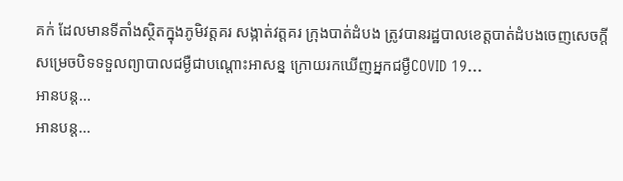គក់ ដែលមានទីតាំងស្ថិតក្នុងភូមិវត្តគរ សង្កាត់វត្តគរ ក្រុងបាត់ដំបង ត្រូវបានរដ្ឋបាលខេត្តបាត់ដំបងចេញសេចក្តីសម្រេចបិទទទួលព្យាបាលជម្ងឺជាបណ្តោះអាសន្ន ក្រោយរកឃើញអ្នកជម្ងឺCOVID 19…
អានបន្ត...
អានបន្ត...